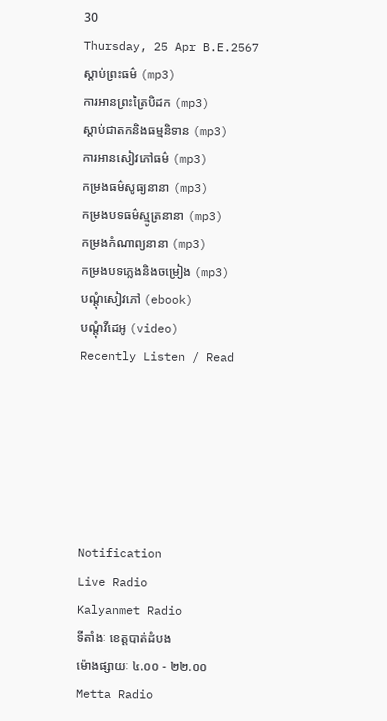30
Thursday, 25 Apr B.E.2567
ស្តាប់ព្រះធម៌ (mp3)
ការអានព្រះត្រៃបិដក (mp3)
ស្តាប់ជាតកនិងធម្មនិទាន (mp3)
ការអានសៀវភៅធម៌ (mp3)
កម្រងធម៌សូធ្យនានា (mp3)
កម្រងបទធម៌ស្មូត្រនានា (mp3)
កម្រងកំណាព្យនានា (mp3)
កម្រងបទភ្លេងនិងចម្រៀង (mp3)
បណ្តុំសៀវភៅ (ebook)
បណ្តុំវីដេអូ (video)
Recently Listen / Read






Notification
Live Radio
Kalyanmet Radio
ទីតាំងៈ ខេត្តបាត់ដំបង
ម៉ោងផ្សាយៈ ៤.០០ - ២២.០០
Metta Radio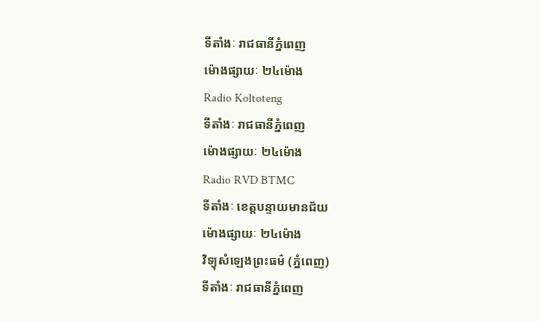ទីតាំងៈ រាជធានីភ្នំពេញ
ម៉ោងផ្សាយៈ ២៤ម៉ោង
Radio Koltoteng
ទីតាំងៈ រាជធានីភ្នំពេញ
ម៉ោងផ្សាយៈ ២៤ម៉ោង
Radio RVD BTMC
ទីតាំងៈ ខេត្តបន្ទាយមានជ័យ
ម៉ោងផ្សាយៈ ២៤ម៉ោង
វិទ្យុសំឡេងព្រះធម៌ (ភ្នំពេញ)
ទីតាំងៈ រាជធានីភ្នំពេញ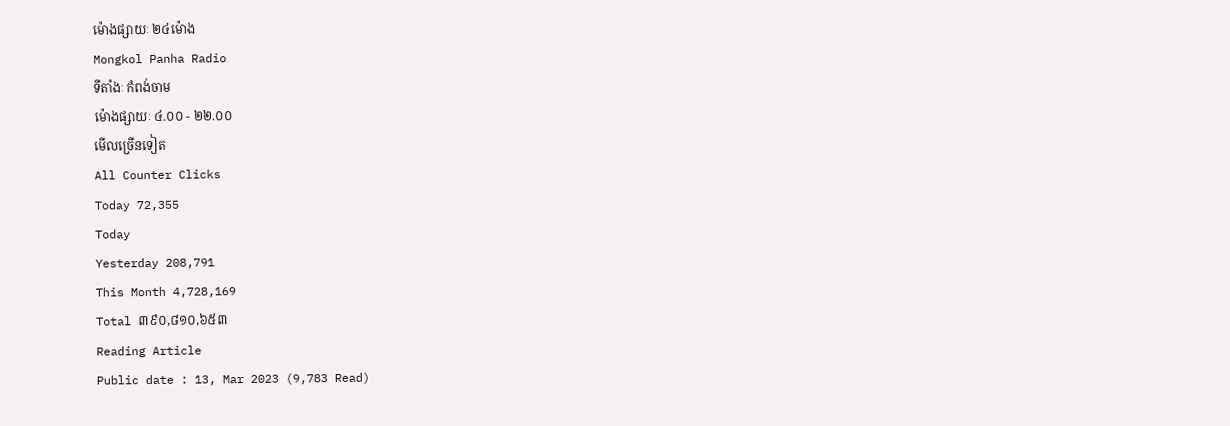ម៉ោងផ្សាយៈ ២៤ម៉ោង
Mongkol Panha Radio
ទីតាំងៈ កំពង់ចាម
ម៉ោងផ្សាយៈ ៤.០០ - ២២.០០
មើលច្រើនទៀត
All Counter Clicks
Today 72,355
Today
Yesterday 208,791
This Month 4,728,169
Total ៣៩០,៨១០,៦៥៣
Reading Article
Public date : 13, Mar 2023 (9,783 Read)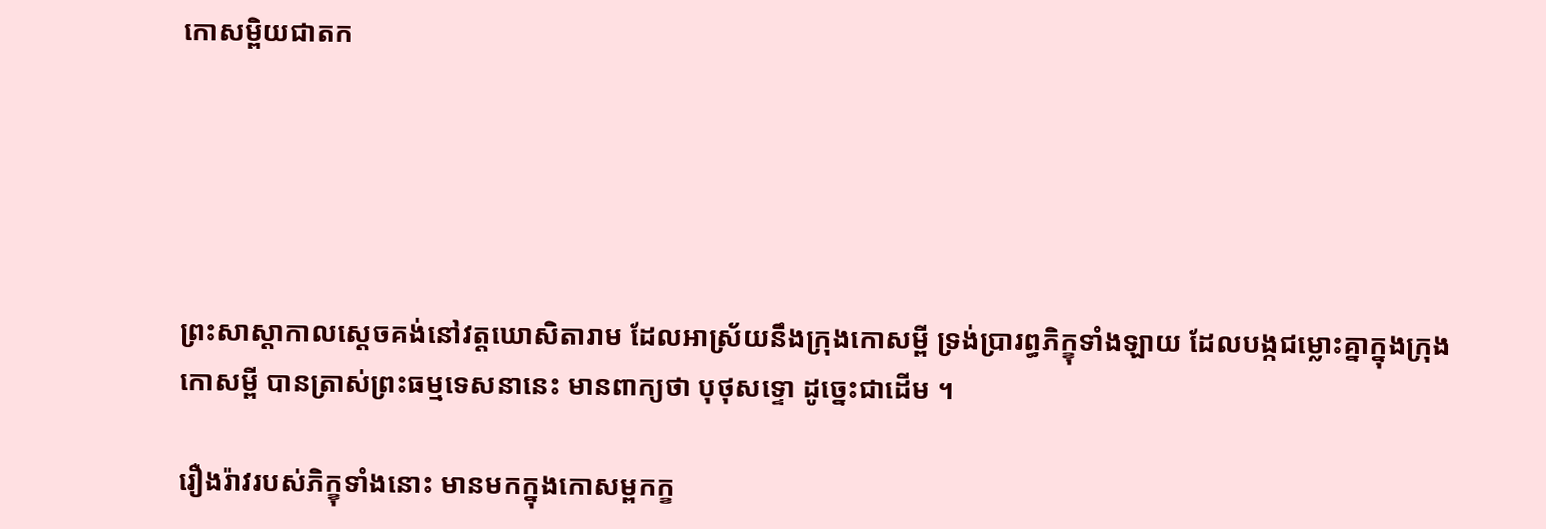កោសម្ពិយជាតក





ព្រះសាស្ដាកាលស្ដេចគង់នៅវត្តឃោសិតារាម ដែលអាស្រ័យនឹងក្រុងកោសម្ពី ទ្រង់ប្រារព្ធភិក្ខុទាំងឡាយ ដែលបង្កជម្លោះគ្នាក្នុងក្រុងកោសម្ពី បានត្រាស់ព្រះធម្មទេសនានេះ មានពាក្យថា បុថុសទ្ទោ ដូច្នេះជាដើម ។

រឿងរ៉ាវរបស់ភិក្ខុទាំងនោះ មានមកក្នុងកោសម្ពកក្ខ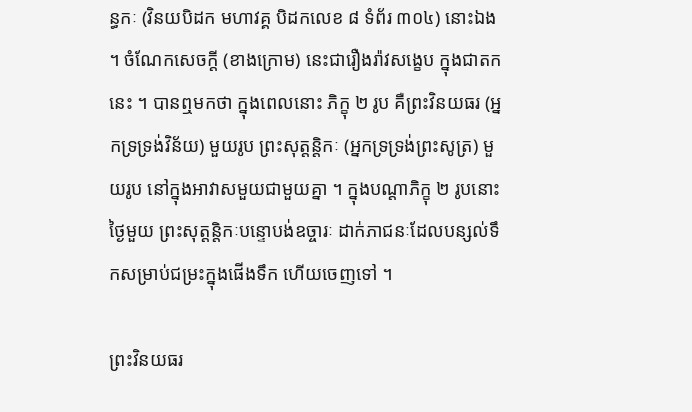ន្ធកៈ (វិនយបិដក មហាវគ្គ បិដកលេខ ៨ ទំព័រ ៣០៤) នោះឯង ។ ចំណែកសេចក្ដី (ខាងក្រោម) នេះជារឿងរ៉ាវសង្ខេប ក្នុងជាតកនេះ ។ បានឮមកថា ក្នុងពេលនោះ ភិក្ខុ ២ រូប គឺព្រះវិនយធរ (អ្នកទ្រទ្រង់វិន័យ) មួយរូប ព្រះសុត្តន្តិកៈ (អ្នកទ្រទ្រង់ព្រះសូត្រ) មួយរូប នៅក្នុងអាវាសមួយជាមួយគ្នា ។ ក្នុងបណ្ដាភិក្ខុ ២ រូបនោះ ថ្ងៃមួយ ព្រះសុត្តន្តិកៈបន្ទោបង់ឧច្ចារៈ ដាក់ភាជនៈដែលបន្សល់ទឹកសម្រាប់ជម្រះក្នុងផើងទឹក ហើយចេញទៅ ។

ព្រះវិនយធរ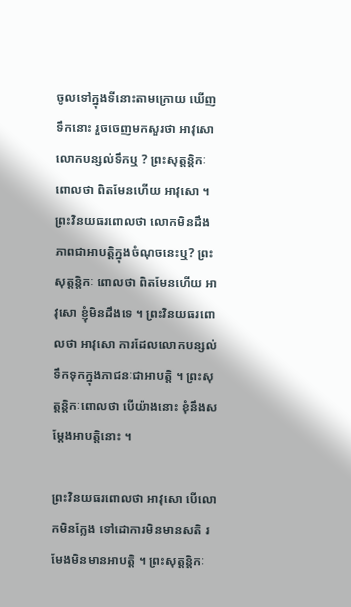ចូលទៅក្នុងទីនោះតាមក្រោយ ឃើញទឹកនោះ រួចចេញមកសួរថា អាវុសោ លោកបន្សល់ទឹកឬ ? ព្រះសុត្តន្តិកៈពោលថា ពិតមែនហើយ អាវុសោ ។ ព្រះវិនយធរពោលថា លោកមិនដឹងភាពជាអាបត្តិក្នុងចំណុចនេះឬ? ព្រះសុត្តន្តិកៈ ពោលថា ពិតមែនហើយ អាវុសោ ខ្ញុំមិនដឹងទេ ។ ព្រះវិនយធរពោលថា អាវុសោ ការដែលលោកបន្សល់ទឹកទុកក្នុងភាជនៈជាអាបត្តិ ។ ព្រះសុត្តន្តិកៈពោលថា បើយ៉ាងនោះ ខុំនឹងសម្ដែងអាបត្តិនោះ ។

ព្រះវិនយធរពោលថា អាវុសោ បើលោកមិនក្លែង ទៅដោការមិនមានសតិ រមែងមិនមានអាបត្តិ ។ ព្រះសុត្តន្តិកៈ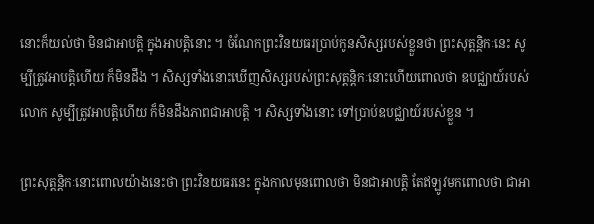នោះក៏យល់ថា មិនជាអាបត្តិ ក្នុងអាបត្តិនោះ ។ ចំណែកព្រះវិនយធរប្រាប់កូនសិស្សរបស់ខ្លួនថា ព្រះសុត្តន្តិកៈនេះ សូម្បីត្រូវអាបត្តិហើយ ក៏មិនដឹង ។ សិស្សទាំងនោះឃើញសិស្សរបស់ព្រះសុត្តន្តិកៈនោះហើយពោលថា ឧបជ្ឈាយ៍របស់លោក សូម្បីត្រូវអាបត្តិហើយ ក៏មិនដឹងភាពជាអាបត្តិ ។ សិស្សទាំងនោះ ទៅប្រាប់ឧបជ្ឈាយ៍របស់ខ្លួន ។

ព្រះសុត្តន្តិកៈនោះពោលយ៉ាងនេះថា ព្រះវិនយធរនេះ ក្នុងកាលមុនពោលថា មិនជាអាបត្តិ តែឥឡូវមកពោលថា ជាអា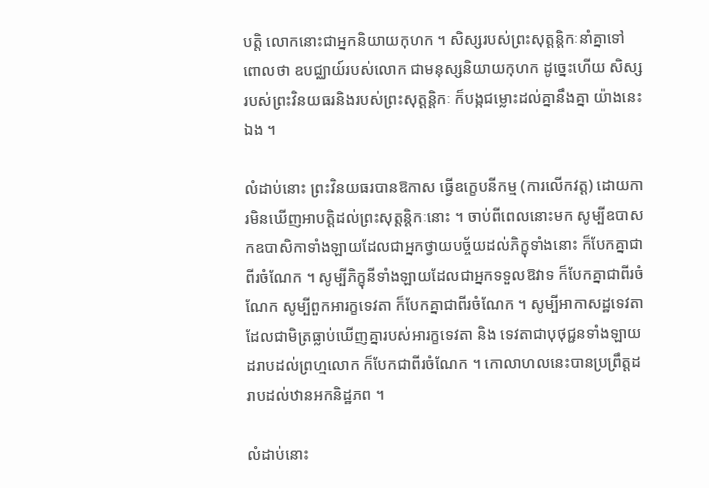បត្តិ លោកនោះជាអ្នកនិយាយកុហក ។ សិស្សរបស់ព្រះសុត្តន្តិកៈនាំគ្នាទៅ ពោលថា ឧបជ្ឈាយ៍របស់លោក ជាមនុស្សនិយាយកុហក ដូច្នេះហើយ សិស្សរបស់ព្រះវិនយធរនិងរបស់ព្រះសុត្តន្តិកៈ ក៏បង្កជម្លោះដល់គ្នានឹងគ្នា យ៉ាងនេះឯង ។

លំដាប់នោះ ព្រះវិនយធរបានឱកាស ធ្វើឧក្ខេបនីកម្ម (ការលើកវត្ត) ដោយការមិនឃើញអាបត្តិដល់ព្រះសុត្តន្តិកៈនោះ ។ ចាប់ពីពេលនោះមក សូម្បីឧបាសកឧបាសិកាទាំងឡាយដែលជាអ្នកថ្វាយបច្ច័យដល់ភិក្ខុទាំងនោះ ក៏បែកគ្នាជាពីរចំណែក ។ សូម្បីភិក្ខុនីទាំងឡាយដែលជាអ្នកទទួលឱវាទ ក៏បែកគ្នាជាពីរចំណែក សូម្បីពួកអារក្ខទេវតា ក៏បែកគ្នាជាពីរចំណែក ។ សូម្បីអាកាសដ្ឋទេវតាដែលជាមិត្រធ្លាប់ឃើញគ្នារបស់អារក្ខទេវតា និង ទេវតាជាបុថុជ្ជនទាំងឡាយ ដរាបដល់ព្រហ្មលោក ក៏បែកជាពីរចំណែក ។ កោលាហលនេះបានប្រព្រឹត្តដរាបដល់ឋានអកនិដ្ឋភព ។

លំដាប់នោះ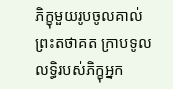ភិក្ខុមួយរូបចូលគាល់ព្រះតថាគត ក្រាបទូលលទ្ធិរបស់ភិក្ខុអ្នក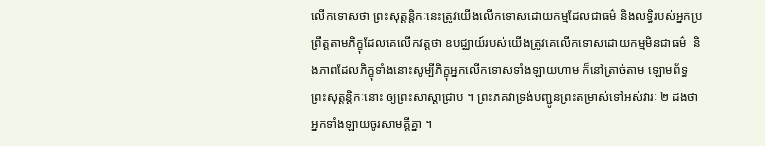លើកទោសថា ព្រះសុត្តន្តិកៈនេះត្រូវយើងលើកទោសដោយកម្មដែលជាធម៌ និងលទ្ធិរបស់អ្នកប្រព្រឹត្តតាមភិក្ខុដែលគេលើកវត្តថា ឧបជ្ឈាយ៍របស់យើងត្រូវគេលើកទោសដោយកម្មមិនជាធម៌  និងភាពដែលភិក្ខុទាំងនោះសូម្បីភិក្ខុអ្នកលើកទោសទាំងឡាយហាម ក៏នៅត្រាច់តាម ឡោមព័ទ្ធព្រះសុត្តន្តិកៈនោះ ឲ្យព្រះសាស្ដាជ្រាប ។ ព្រះភគវាទ្រង់បញ្ជូនព្រះតម្រាស់ទៅអស់វារៈ ២ ដងថា អ្នកទាំងឡាយចូរសាមគ្គីគ្នា ។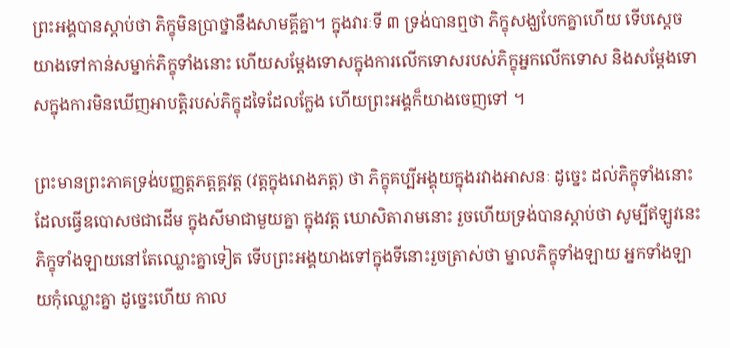ព្រះអង្គបានស្ដាប់ថា ភិក្ខុមិនប្រាថ្នានឹងសាមគ្គីគ្នា។ ក្នុងវារៈទី ៣ ទ្រង់បានឮថា ភិក្ខុសង្ឃបែកគ្នាហើយ ទើបស្ដេចយាងទៅកាន់សម្នាក់ភិក្ខុទាំងនោះ ហើយសម្ដែងទោសក្នុងការលើកទោសរបស់ភិក្ខុអ្នកលើកទោស និងសម្ដែងទោសក្នុងការមិនឃើញអាបត្តិរបស់ភិក្ខុដទៃដែលក្លែង ហើយព្រះអង្គក៏យាងចេញទៅ ។

ព្រះមានព្រះភាគទ្រង់បញ្ញត្តភត្តគ្គវត្ត (វត្តក្នុងរោងភត្ត) ថា ភិក្ខុគប្បីអង្គុយក្នុងរវាងអាសនៈ ដូច្នេះ ដល់ភិក្ខុទាំងនោះ ដែលធ្វើឧបោសថជាដើម ក្នុងសីមាជាមួយគ្នា ក្នុងវត្ត ឃោសិតារាមនោះ រួចហើយទ្រង់បានស្ដាប់ថា សូម្បីឥឡូវនេះ ភិក្ខុទាំងឡាយនៅតែឈ្លោះគ្នាទៀត ទើបព្រះអង្គយាងទៅក្នុងទីនោះរួចត្រាស់ថា ម្នាលភិក្ខុទាំងឡាយ អ្នកទាំងឡាយកុំឈ្លោះគ្នា ដូច្នេះហើយ កាល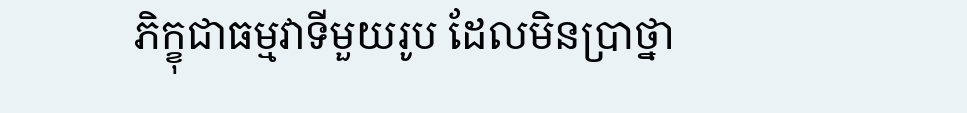ភិក្ខុជាធម្មវាទីមួយរូប ដែលមិនប្រាថ្នា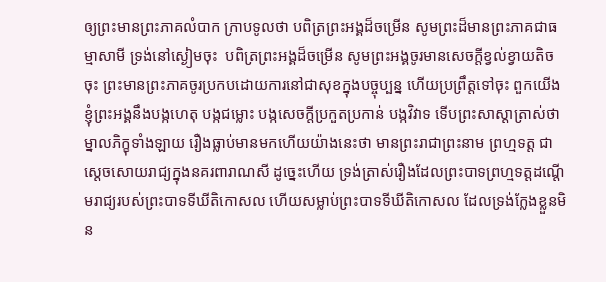ឲ្យព្រះមានព្រះភាគលំបាក ក្រាបទូលថា បពិត្រព្រះអង្គដ៏ចម្រើន សូមព្រះដ៏មានព្រះភាគជាធម្មាសាមី ទ្រង់នៅស្ងៀមចុះ  បពិត្រព្រះអង្គដ៏ចម្រើន សូមព្រះអង្គចូរមានសេចក្ដីខ្វល់ខ្វាយតិចចុះ ព្រះមានព្រះភាគចូរប្រកបដោយការនៅជាសុខក្នុងបច្ចុប្បន្ន ហើយប្រព្រឹត្តទៅចុះ ពួកយើងខ្ញុំព្រះអង្គនឹងបង្កហេតុ បង្កជម្លោះ បង្កសេចក្ដីប្រកួតប្រកាន់ បង្កវិវាទ ទើបព្រះសាស្ដាត្រាស់ថា ម្នាលភិក្ខុទាំងឡាយ រឿងធ្លាប់មានមកហើយយ៉ាងនេះថា មានព្រះរាជាព្រះនាម ព្រហ្មទត្ត ជាស្ដេចសោយរាជ្យក្នុងនគរពារាណសី ដូច្នេះហើយ ទ្រង់ត្រាស់រឿងដែលព្រះបាទព្រហ្មទត្តដណ្ដើមរាជ្យរបស់ព្រះបាទទីឃីតិកោសល ហើយសម្លាប់ព្រះបាទទីឃីតិកោសល ដែលទ្រង់ក្លែងខ្លួនមិន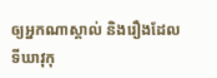ឲ្យអ្នកណាស្គាល់ និងរឿងដែលទីឃាវុកុ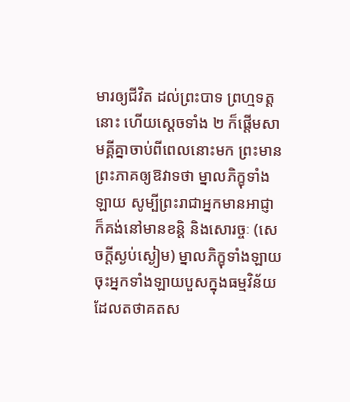មារឲ្យជីវិត ដល់ព្រះបាទ ព្រហ្មទត្តនោះ ហើយស្ដេចទាំង ២ ក៏ផ្ដើមសាមគ្គីគ្នាចាប់ពីពេលនោះមក ព្រះមានព្រះភាគឲ្យឱវាទថា ម្នាលភិក្ខុទាំងឡាយ សូម្បីព្រះរាជាអ្នកមានអាជ្ញា ក៏គង់នៅមានខន្តិ និងសោរច្ចៈ (សេចក្តីស្ងប់ស្ងៀម) ម្នាលភិក្ខុទាំងឡាយ ចុះអ្នកទាំងឡាយបួសក្នុងធម្មវិន័យ ដែលតថាគតស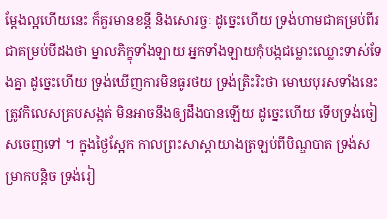ម្ដែងល្អហើយនេះ ក៏គួរមានខន្តី និងសោរច្ចៈ ដូច្នេះហើយ ទ្រង់ហាមជាគម្រប់ពីរ ជាគម្រប់បីដងថា ម្នាលភិក្ខុទាំងឡាយ អ្នកទាំងឡាយកុំបង្កជម្លោះឈ្លោះទាស់ទែងគ្នា ដូច្នេះហើយ ទ្រង់ឃើញការមិនធូរថយ ទ្រង់ត្រិះរិះថា មោឃបុរសទាំងនេះត្រូវកិលេសគ្របសង្កត់ មិនអាចនឹងឲ្យដឹងបានឡើយ ដូច្នេះហើយ ទើបទ្រង់ចៀសចេញទៅ ។ ក្នុងថ្ងៃស្អែក កាលព្រះសាស្ដាយាងត្រឡប់ពីបិណ្ឌបាត ទ្រង់សម្រាកបន្តិច ទ្រង់រៀ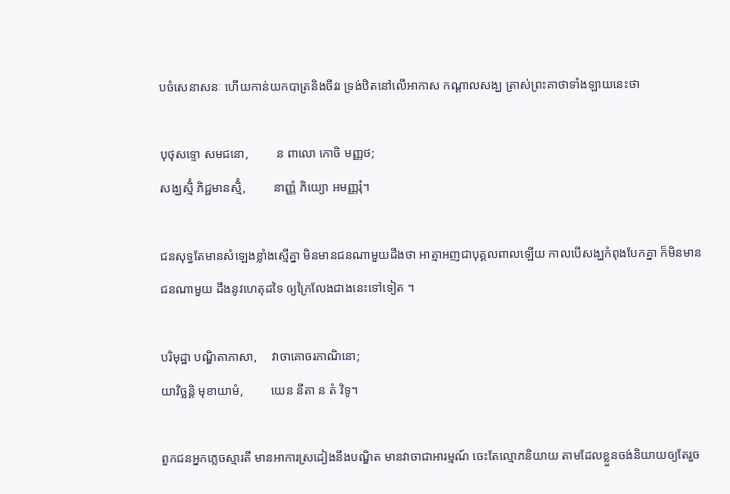បចំសេនាសនៈ ហើយកាន់យកបាត្រនិងចីវរ ទ្រង់ឋិតនៅលើអាកាស កណ្ដាលសង្ឃ ត្រាស់ព្រះគាថាទាំងឡាយនេះថា

បុថុសទ្ទោ សមជនោ,         ន ពាលោ កោចិ មញ្ញថ;
សង្ឃស្មិំ ភិជ្ជមានស្មិំ,         នាញ្ញំ ភិយ្យោ អមញ្ញរុំ។

ជនសុទ្ធតែមានសំឡេងខ្លាំងស្មើគ្នា មិនមានជនណាមួយដឹងថា អាត្មាអញជាបុគ្គលពាលឡើយ កាលបើសង្ឃកំពុងបែកគ្នា ក៏មិនមានជនណាមួយ ដឹងនូវហេតុដទៃ ឲ្យក្រៃលែងជាងនេះទៅទៀត ។

បរិមុដ្ឋា បណ្ឌិតាភាសា,     វាចាគោចរភាណិនោ;
យាវិច្ឆន្តិ មុខាយាមំ,         យេន នីតា ន តំ វិទូ។

ពួកជនអ្នកភ្លេចស្មារតី មានអាការស្រដៀងនឹងបណ្ឌិត មានវាចាជាអារម្មណ៍ ចេះតែល្មោភនិយាយ តាមដែលខ្លួនចង់និយាយឲ្យតែរួច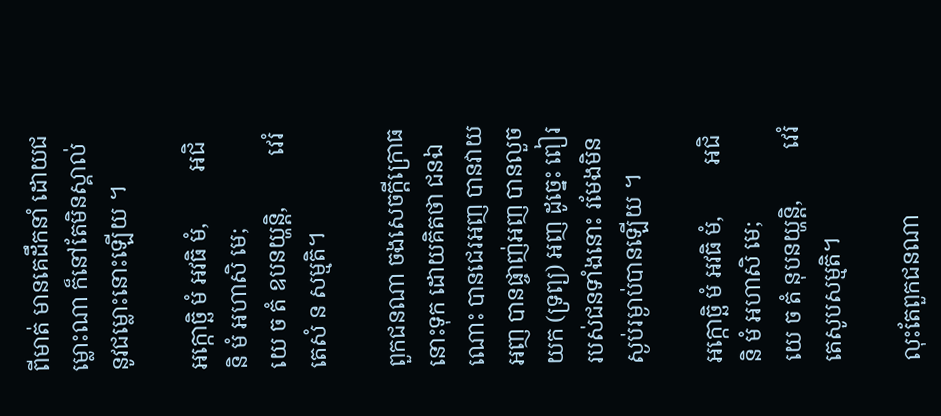ពីមាត់ មានគេដឹកនាំ ដោយជម្លោះណា ក៏នៅតែមិនស្គាល់នូវជម្លោះនោះឡើយ ។

អក្កោច្ឆិ មំ អវធិ មំ,         អជិនិ មំ អហាសិ មេ;
យេ ច តំ ឧបនយ្ហន្តិ,         វេរំ តេសំ ន សម្មតិ។

ពួកជនណា ចងសេចក្តីក្រោធនោះទុក ដោយគិតថា ជនឯណោះ បានជេរអញ បានវាយអញ បានផ្ចាញ់អញ បានលួចយក (ទ្រព្យ) អញ ដូច្នេះ ពៀររបស់ជនទាំងនោះ រមែងមិនស្ងប់រម្ងាប់បានឡើយ ។

អក្កោច្ឆិ មំ អវធិ មំ,         អជិនិ មំ អហាសិ មេ;
យេ ច តំ នុបនយ្ហន្តិ,         វេរំ តេសូបសម្មតិ។

លុះតែពួកជនណា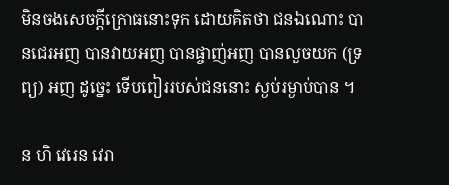មិនចងសេចក្តីក្រោធនោះទុក ដោយគិតថា ជនឯណោះ បានជេរអញ បានវាយអញ បានផ្ចាញ់អញ បានលួចយក (ទ្រព្យ) អញ ដូច្នេះ ទើបពៀររបស់ជននោះ ស្ងប់រម្ងាប់បាន ។

ន ហិ វេរេន វេរា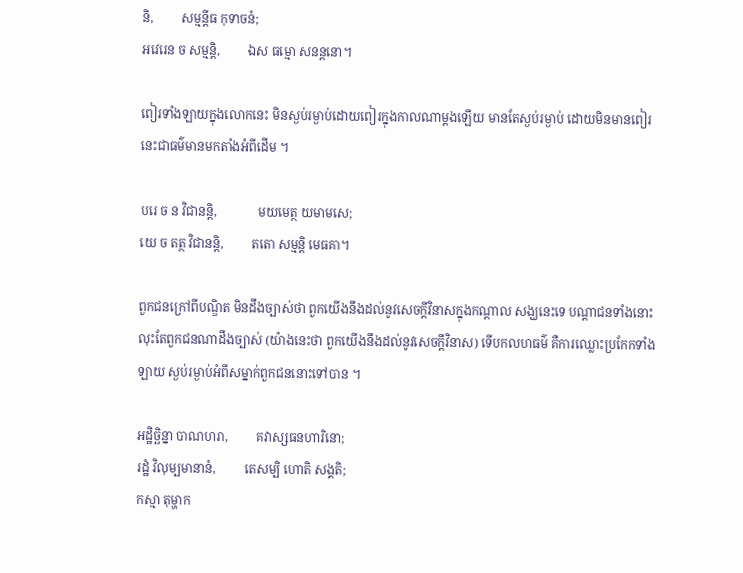និ,         សម្មន្តីធ កុទាចនំ;
អវេរេន ច សម្មន្តិ,         ឯស ធម្មោ សនន្តនោ។

ពៀរទាំងឡាយក្នុងលោកនេះ មិនស្ងប់រម្ងាប់ដោយពៀរក្នុងកាលណាម្តងឡើយ មានតែស្ងប់រម្ងាប់ ដោយមិនមានពៀរ នេះជាធម៌មានមកតាំងអំពីដើម ។

បរេ ច ន វិជានន្តិ,             មយមេត្ថ យមាមសេ;
យេ ច តត្ថ វិជានន្តិ,         តតោ សម្មន្តិ មេធគា។

ពួកជនក្រៅពីបណ្ឌិត មិនដឹងច្បាស់ថា ពួកយើងនឹងដល់នូវសេចក្តីវិនាសក្នុងកណ្តាល សង្ឃនេះទេ បណ្តាជនទាំងនោះ លុះតែពួកជនណាដឹងច្បាស់ (យ៉ាងនេះថា ពួកយើងនឹងដល់នូវសេចក្តីវិនាស) ទើបកលហធម៌ គឺការឈ្លោះប្រកែកទាំងឡាយ ស្ងប់រម្ងាប់អំពីសម្នាក់ពួកជននោះទៅបាន ។

អដ្ឋិច្ឆិន្នា បាណហរា,         គវាស្សធនហារិនោ;
រដ្ឋំ វិលុម្បមានានំ,         តេសម្បិ ហោតិ សង្គតិ;
កស្មា តុម្ហាក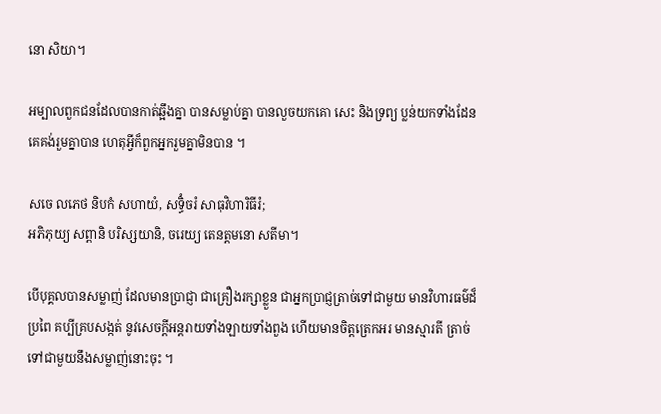នោ សិយា។

អម្បាលពួកជនដែលបានកាត់ឆ្អឹងគ្នា បានសម្លាប់គ្នា បានលួចយកគោ សេះ និងទ្រព្យ ប្លន់យកទាំងដែន គេគង់រួមគ្នាបាន ហេតុអ្វីក៏ពួកអ្នករួមគ្នាមិនបាន ។

សចេ លភេថ និបកំ សហាយំ, សទ្ធិំចរំ សាធុវិហារិធីរំ;
អភិភុយ្យ សព្ពានិ បរិស្សយានិ, ចរេយ្យ តេនត្តមនោ សតីមា។

បើបុគ្គលបានសម្លាញ់ ដែលមានប្រាជ្ញា ជាគ្រឿងរក្សាខ្លួន ជាអ្នកប្រាជ្ញត្រាច់ទៅជាមួយ មានវិហារធម៌ដ៏ប្រពៃ គប្បីគ្របសង្កត់ នូវសេចក្តីអន្តរាយទាំងឡាយទាំងពួង ហើយមានចិត្តត្រេកអរ មានស្មារតី ត្រាច់ទៅជាមួយនឹងសម្លាញ់នោះចុះ ។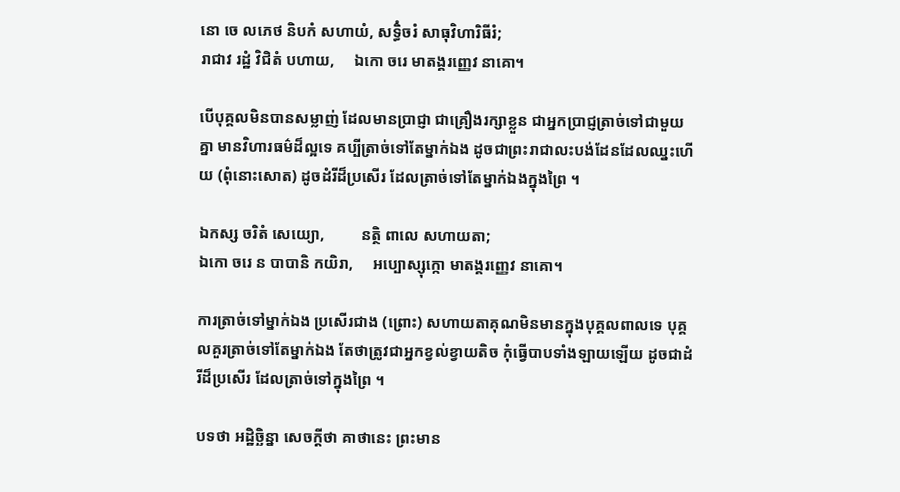នោ ចេ លភេថ និបកំ សហាយំ, សទ្ធិំចរំ សាធុវិហារិធីរំ;
រាជាវ រដ្ឋំ វិជិតំ បហាយ,     ឯកោ ចរេ មាតង្គរញ្ញេវ នាគោ។

បើបុគ្គលមិនបានសម្លាញ់ ដែលមានប្រាជ្ញា ជាគ្រឿងរក្សាខ្លួន ជាអ្នកប្រាជ្ញត្រាច់ទៅជាមួយគ្នា មានវិហារធម៌ដ៏ល្អទេ គប្បីត្រាច់ទៅតែម្នាក់ឯង ដូចជាព្រះរាជាលះបង់ដែនដែលឈ្នះហើយ (ពុំនោះសោត) ដូចដំរីដ៏ប្រសើរ ដែលត្រាច់ទៅតែម្នាក់ឯងក្នុងព្រៃ ។

ឯកស្ស ចរិតំ សេយ្យោ,         នត្ថិ ពាលេ សហាយតា;
ឯកោ ចរេ ន បាបានិ កយិរា,     អប្បោស្សុក្កោ មាតង្គរញ្ញេវ នាគោ។

ការត្រាច់ទៅម្នាក់ឯង ប្រសើរជាង (ព្រោះ) សហាយតាគុណមិនមានក្នុងបុគ្គលពាលទេ បុគ្គលគួរត្រាច់ទៅតែម្នាក់ឯង តែថាត្រូវជាអ្នកខ្វល់ខ្វាយតិច កុំធ្វើបាបទាំងឡាយឡើយ ដូចជាដំរីដ៏ប្រសើរ ដែលត្រាច់ទៅក្នុងព្រៃ ។

បទថា អដ្ឋិច្ឆិន្នា សេចក្ដីថា គាថានេះ ព្រះមាន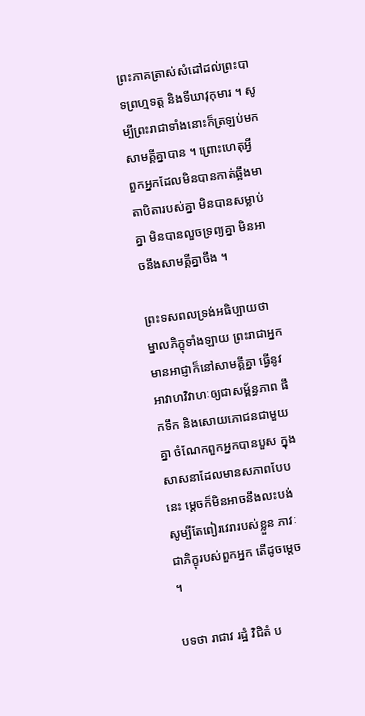ព្រះភាគត្រាស់សំដៅដល់ព្រះបាទព្រហ្មទត្ត និងទីឃាវុកុមារ ។ សូម្បីព្រះរាជាទាំងនោះក៏ត្រឡប់មកសាមគ្គីគ្នាបាន ។ ព្រោះហេតុអ្វី ពួកអ្នកដែលមិនបានកាត់ឆ្អឹងមាតាបិតារបស់គ្នា មិនបានសម្លាប់គ្នា មិនបានលួចទ្រព្យគ្នា មិនអាចនឹងសាមគ្គីគ្នាចឹង ។

ព្រះទសពលទ្រង់អធិប្បាយថា ម្នាលភិក្ខុទាំងឡាយ ព្រះរាជាអ្នកមានអាជ្ញាក៏នៅសាមគ្គីគ្នា ធ្វើនូវអាវាហវិវាហៈឲ្យជាសម្ព័ន្ធភាព ផឹកទឹក និងសោយភោជនជាមួយគ្នា ចំណែកពួកអ្នកបានបួស ក្នុងសាសនាដែលមានសភាពបែបនេះ ម្ដេចក៏មិនអាចនឹងលះបង់សូម្បីតែពៀរវេរារបស់ខ្លួន ភាវៈជាភិក្ខុរបស់ពួកអ្នក តើដូចម្ដេច ។

បទថា រាជាវ រដ្ឋំ វិជិតំ ប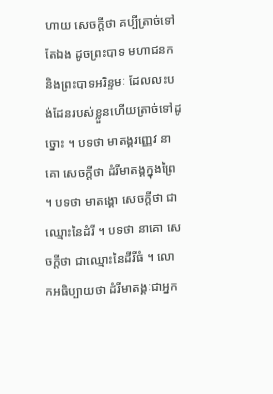ហាយ សេចក្ដីថា គប្បីត្រាច់ទៅតែឯង ដូចព្រះបាទ មហាជនក និងព្រះបាទអរិន្ទមៈ ដែលលះបង់ដែនរបស់ខ្លួនហើយត្រាច់ទៅដូច្នោះ ។ បទថា មាតង្គរញ្ញេវ នាគោ សេចក្ដីថា ដំរីមាតង្គក្នុងព្រៃ ។ បទថា មាតង្គោ សេចក្ដីថា ជាឈ្មោះនៃដំរី ។ បទថា នាគោ សេចក្ដីថា ជាឈ្មោះនៃដីរីធំ ។ លោកអធិប្បាយថា ដំរីមាតង្គៈជាអ្នក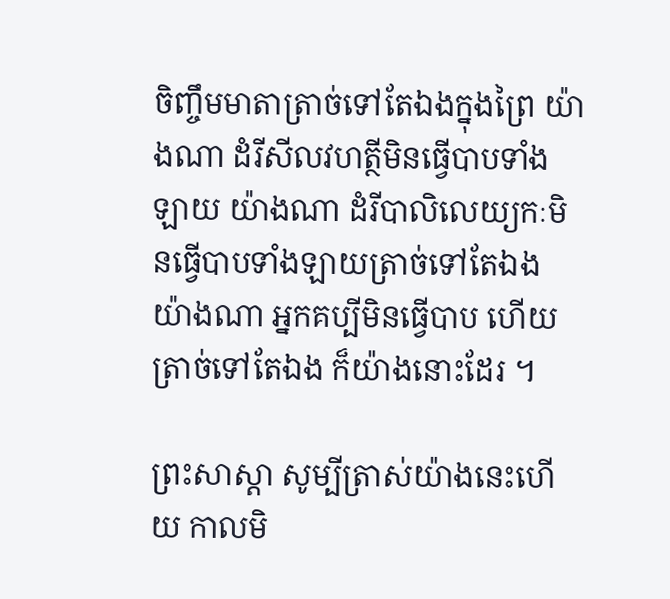ចិញ្ចឹមមាតាត្រាច់ទៅតែឯងក្នុងព្រៃ យ៉ាងណា ដំរីសីលវហត្ថីមិនធ្វើបាបទាំងឡាយ យ៉ាងណា ដំរីបាលិលេយ្យកៈមិនធ្វើបាបទាំងឡាយត្រាច់ទៅតែឯង យ៉ាងណា អ្នកគប្បីមិនធ្វើបាប ហើយត្រាច់ទៅតែឯង ក៏យ៉ាងនោះដែរ ។

ព្រះសាស្ដា សូម្បីត្រាស់យ៉ាងនេះហើយ កាលមិ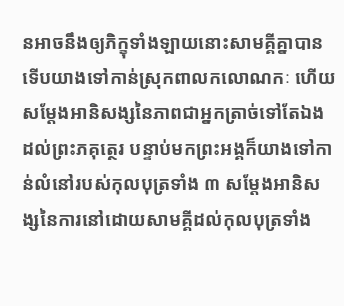នអាចនឹងឲ្យភិក្ខុទាំងឡាយនោះសាមគ្គីគ្នាបាន ទើបយាងទៅកាន់ស្រុកពាលកលោណកៈ ហើយសម្ដែងអានិសង្សនៃភាពជាអ្នកត្រាច់ទៅតែឯង ដល់ព្រះភគុត្ថេរ បន្ទាប់មកព្រះអង្គក៏យាងទៅកាន់លំនៅរបស់កុលបុត្រទាំង ៣ សម្ដែងអានិសង្សនៃការនៅដោយសាមគ្គីដល់កុលបុត្រទាំង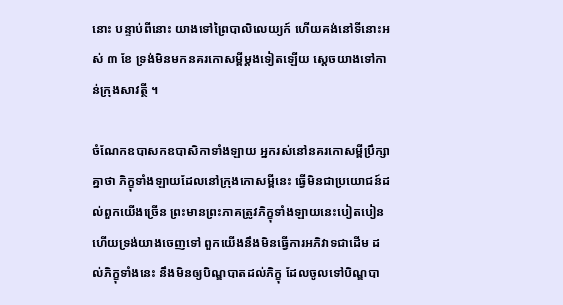នោះ បន្ទាប់ពីនោះ យាងទៅព្រៃបាលិលេយ្យក៍ ហើយគង់នៅទីនោះអស់ ៣ ខែ ទ្រង់មិនមកនគរកោសម្ពីម្ដងទៀតឡើយ ស្ដេចយាងទៅកាន់ក្រុងសាវត្ថី ។

ចំណែកឧបាសកឧបាសិកាទាំងឡាយ អ្នករស់នៅនគរកោសម្ពីប្រឹក្សាគ្នាថា ភិក្ខុទាំងឡាយដែលនៅក្រុងកោសម្ពីនេះ ធ្វើមិនជាប្រយោជន៍ដល់ពួកយើងច្រើន ព្រះមានព្រះភាគត្រូវភិក្ខុទាំងឡាយនេះបៀតបៀនហើយទ្រង់យាងចេញទៅ ពួកយើងនឹងមិនធ្វើការអភិវាទជាដើម ដល់ភិក្ខុទាំងនេះ នឹងមិនឲ្យបិណ្ឌបាតដល់ភិក្ខុ ដែលចូលទៅបិណ្ឌបា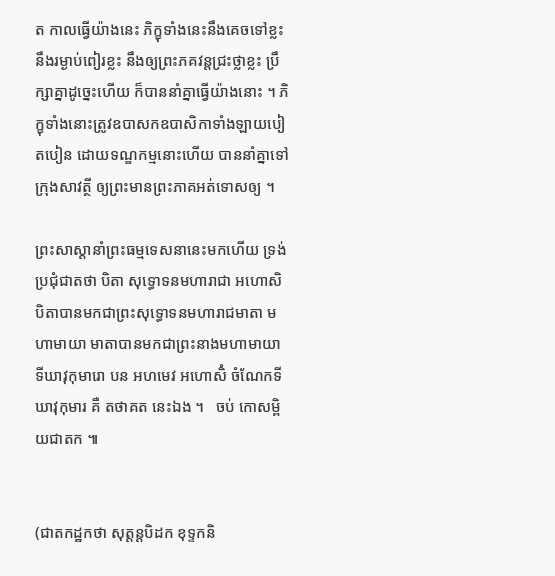ត កាលធ្វើយ៉ាងនេះ ភិក្ខុទាំងនេះនឹងគេចទៅខ្លះ នឹងរម្ងាប់ពៀរខ្លះ នឹងឲ្យព្រះភគវន្តជ្រះថ្លាខ្លះ ប្រឹក្សាគ្នាដូច្នេះហើយ ក៏បាននាំគ្នាធ្វើយ៉ាងនោះ ។ ភិក្ខុទាំងនោះត្រូវឧបាសកឧបាសិកាទាំងឡាយបៀតបៀន ដោយទណ្ឌកម្មនោះហើយ បាននាំគ្នាទៅក្រុងសាវត្ថី ឲ្យព្រះមានព្រះភាគអត់ទោសឲ្យ ។

ព្រះសាស្ដានាំព្រះធម្មទេសនានេះមកហើយ ទ្រង់ប្រជុំជាតថា បិតា សុទ្ធោទនមហារាជា អហោសិ បិតាបានមកជាព្រះសុទ្ធោទនមហារាជមាតា មហាមាយា មាតាបានមកជាព្រះនាងមហាមាយា
ទីឃាវុកុមារោ បន អហមេវ អហោសិំ ចំណែកទីឃាវុកុមារ គឺ តថាគត នេះឯង ។   ចប់ កោសម្ពិយជាតក ៕


(ជាតកដ្ឋកថា សុត្តន្តបិដក ខុទ្ទកនិ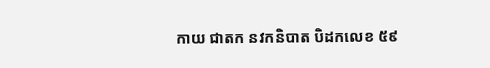កាយ ជាតក នវកនិបាត បិដកលេខ ៥៩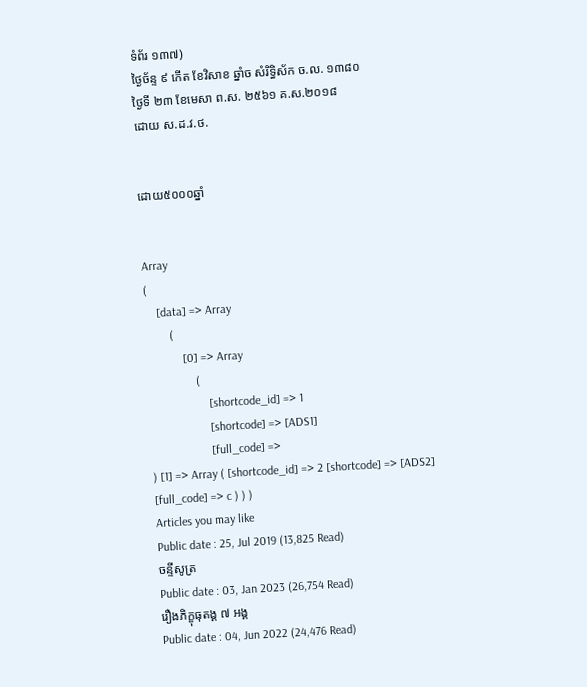ទំព័រ ១៣៧)
ថ្ងៃច័ន្ទ ៩ កើត ខែវិសាខ ឆ្នាំច សំរិទ្ធិស័ក ច.ល. ១៣៨០
ថ្ងៃទី ២៣ ខែមេសា ព.ស. ២៥៦១ គ.ស.២០១៨
ដោយ ស.ដ.វ.ថ.


ដោយ៥០០០ឆ្នាំ


Array
(
    [data] => Array
        (
            [0] => Array
                (
                    [shortcode_id] => 1
                    [shortcode] => [ADS1]
                    [full_code] =>
) [1] => Array ( [shortcode_id] => 2 [shortcode] => [ADS2] [full_code] => c ) ) )
Articles you may like
Public date : 25, Jul 2019 (13,825 Read)
ចន្ទីសូត្រ
Public date : 03, Jan 2023 (26,754 Read)
រឿងភិក្ខុធុតង្គ ៧ អង្គ
Public date : 04, Jun 2022 (24,476 Read)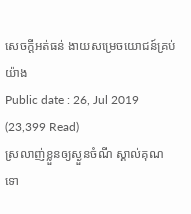សេចក្តីអត់ធន់ ងាយសម្រេចយោជន៍គ្រប់យ៉ាង
Public date : 26, Jul 2019 (23,399 Read)
ស្រលាញ់ខ្លួនឲ្យស្ងួនចំណី ស្គាល់គុណទោ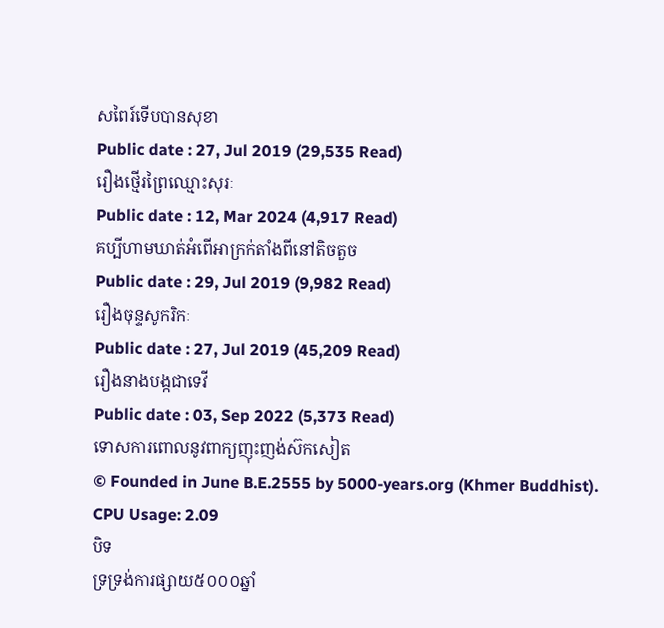សពៃរ៍ទើបបានសុខា
Public date : 27, Jul 2019 (29,535 Read)
រឿងថ្មើរព្រៃឈ្មោះសុរៈ
Public date : 12, Mar 2024 (4,917 Read)
គប្បីហាមឃាត់អំពើអាក្រក់តាំងពីនៅតិចតួច
Public date : 29, Jul 2019 (9,982 Read)
រឿងចុន្ទសូករិកៈ
Public date : 27, Jul 2019 (45,209 Read)
រឿងនាងបង្កជាទេវី
Public date : 03, Sep 2022 (5,373 Read)
ទោសការពោលនូវពាក្យញុះញង់ស៊កសៀត
© Founded in June B.E.2555 by 5000-years.org (Khmer Buddhist).
CPU Usage: 2.09
បិទ
ទ្រទ្រង់ការផ្សាយ៥០០០ឆ្នាំ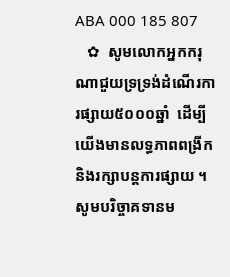ABA 000 185 807
   ✿  សូមលោកអ្នកករុណាជួយទ្រទ្រង់ដំណើរការផ្សាយ៥០០០ឆ្នាំ  ដើម្បីយើងមានលទ្ធភាពពង្រីកនិងរក្សាបន្តការផ្សាយ ។  សូមបរិច្ចាគទានម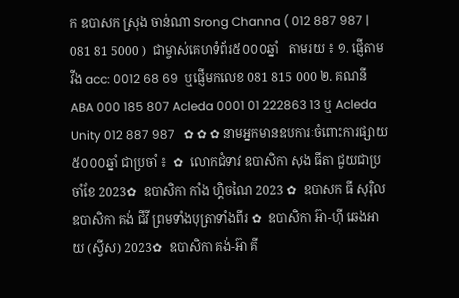ក ឧបាសក ស្រុង ចាន់ណា Srong Channa ( 012 887 987 | 081 81 5000 )  ជាម្ចាស់គេហទំព័រ៥០០០ឆ្នាំ   តាមរយ ៖ ១. ផ្ញើតាម វីង acc: 0012 68 69  ឬផ្ញើមកលេខ 081 815 000 ២. គណនី ABA 000 185 807 Acleda 0001 01 222863 13 ឬ Acleda Unity 012 887 987   ✿ ✿ ✿ នាមអ្នកមានឧបការៈចំពោះការផ្សាយ៥០០០ឆ្នាំ ជាប្រចាំ ៖  ✿  លោកជំទាវ ឧបាសិកា សុង ធីតា ជួយជាប្រចាំខែ 2023✿  ឧបាសិកា កាំង ហ្គិចណៃ 2023 ✿  ឧបាសក ធី សុរ៉ិល ឧបាសិកា គង់ ជីវី ព្រមទាំងបុត្រាទាំងពីរ ✿  ឧបាសិកា អ៊ា-ហុី ឆេងអាយ (ស្វីស) 2023✿  ឧបាសិកា គង់-អ៊ា គី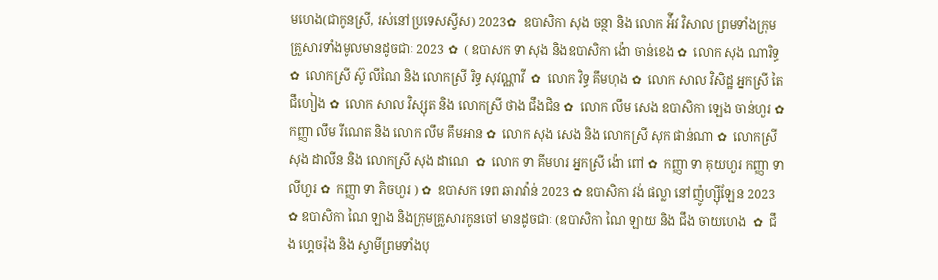មហេង(ជាកូនស្រី, រស់នៅប្រទេសស្វីស) 2023✿  ឧបាសិកា សុង ចន្ថា និង លោក អ៉ីវ វិសាល ព្រមទាំងក្រុមគ្រួសារទាំងមូលមានដូចជាៈ 2023 ✿  ( ឧបាសក ទា សុង និងឧបាសិកា ង៉ោ ចាន់ខេង ✿  លោក សុង ណារិទ្ធ ✿  លោកស្រី ស៊ូ លីណៃ និង លោកស្រី រិទ្ធ សុវណ្ណាវី  ✿  លោក វិទ្ធ គឹមហុង ✿  លោក សាល វិសិដ្ឋ អ្នកស្រី តៃ ជឹហៀង ✿  លោក សាល វិស្សុត និង លោកស្រី ថាង ជឹងជិន ✿  លោក លឹម សេង ឧបាសិកា ឡេង ចាន់ហួរ ✿  កញ្ញា លឹម រីណេត និង លោក លឹម គឹមអាន ✿  លោក សុង សេង និង លោកស្រី សុក ផាន់ណា ✿  លោកស្រី សុង ដាលីន និង លោកស្រី សុង ដាណេ  ✿  លោក ទា គីមហរ អ្នកស្រី ង៉ោ ពៅ ✿  កញ្ញា ទា គុយហួរ កញ្ញា ទា លីហួរ ✿  កញ្ញា ទា ភិចហួរ ) ✿  ឧបាសក ទេព ឆារាវ៉ាន់ 2023 ✿ ឧបាសិកា វង់ ផល្លា នៅញ៉ូហ្ស៊ីឡែន 2023  ✿ ឧបាសិកា ណៃ ឡាង និងក្រុមគ្រួសារកូនចៅ មានដូចជាៈ (ឧបាសិកា ណៃ ឡាយ និង ជឹង ចាយហេង  ✿  ជឹង ហ្គេចរ៉ុង និង ស្វាមីព្រមទាំងបុ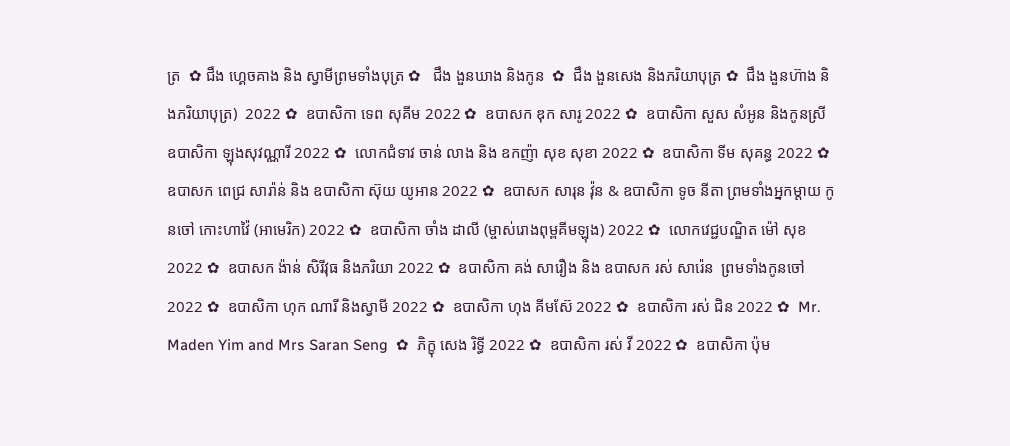ត្រ  ✿ ជឹង ហ្គេចគាង និង ស្វាមីព្រមទាំងបុត្រ ✿   ជឹង ងួនឃាង និងកូន  ✿  ជឹង ងួនសេង និងភរិយាបុត្រ ✿  ជឹង ងួនហ៊ាង និងភរិយាបុត្រ)  2022 ✿  ឧបាសិកា ទេព សុគីម 2022 ✿  ឧបាសក ឌុក សារូ 2022 ✿  ឧបាសិកា សួស សំអូន និងកូនស្រី ឧបាសិកា ឡុងសុវណ្ណារី 2022 ✿  លោកជំទាវ ចាន់ លាង និង ឧកញ៉ា សុខ សុខា 2022 ✿  ឧបាសិកា ទីម សុគន្ធ 2022 ✿   ឧបាសក ពេជ្រ សារ៉ាន់ និង ឧបាសិកា ស៊ុយ យូអាន 2022 ✿  ឧបាសក សារុន វ៉ុន & ឧបាសិកា ទូច នីតា ព្រមទាំងអ្នកម្តាយ កូនចៅ កោះហាវ៉ៃ (អាមេរិក) 2022 ✿  ឧបាសិកា ចាំង ដាលី (ម្ចាស់រោងពុម្ពគីមឡុង) 2022 ✿  លោកវេជ្ជបណ្ឌិត ម៉ៅ សុខ 2022 ✿  ឧបាសក ង៉ាន់ សិរីវុធ និងភរិយា 2022 ✿  ឧបាសិកា គង់ សារឿង និង ឧបាសក រស់ សារ៉េន  ព្រមទាំងកូនចៅ 2022 ✿  ឧបាសិកា ហុក ណារី និងស្វាមី 2022 ✿  ឧបាសិកា ហុង គីមស៊ែ 2022 ✿  ឧបាសិកា រស់ ជិន 2022 ✿  Mr. Maden Yim and Mrs Saran Seng  ✿  ភិក្ខុ សេង រិទ្ធី 2022 ✿  ឧបាសិកា រស់ វី 2022 ✿  ឧបាសិកា ប៉ុម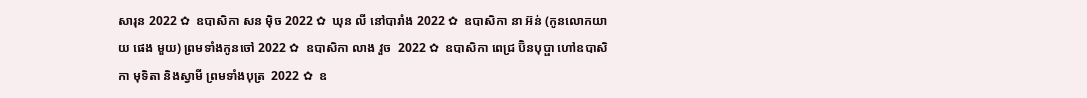សារុន 2022 ✿  ឧបាសិកា សន ម៉ិច 2022 ✿  ឃុន លី នៅបារាំង 2022 ✿  ឧបាសិកា នា អ៊ន់ (កូនលោកយាយ ផេង មួយ) ព្រមទាំងកូនចៅ 2022 ✿  ឧបាសិកា លាង វួច  2022 ✿  ឧបាសិកា ពេជ្រ ប៊ិនបុប្ផា ហៅឧបាសិកា មុទិតា និងស្វាមី ព្រមទាំងបុត្រ  2022 ✿  ឧ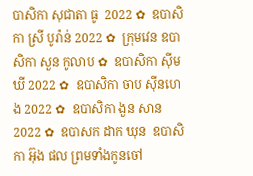បាសិកា សុជាតា ធូ  2022 ✿  ឧបាសិកា ស្រី បូរ៉ាន់ 2022 ✿  ក្រុមវេន ឧបាសិកា សួន កូលាប ✿  ឧបាសិកា ស៊ីម ឃី 2022 ✿  ឧបាសិកា ចាប ស៊ីនហេង 2022 ✿  ឧបាសិកា ងួន សាន 2022 ✿  ឧបាសក ដាក ឃុន  ឧបាសិកា អ៊ុង ផល ព្រមទាំងកូនចៅ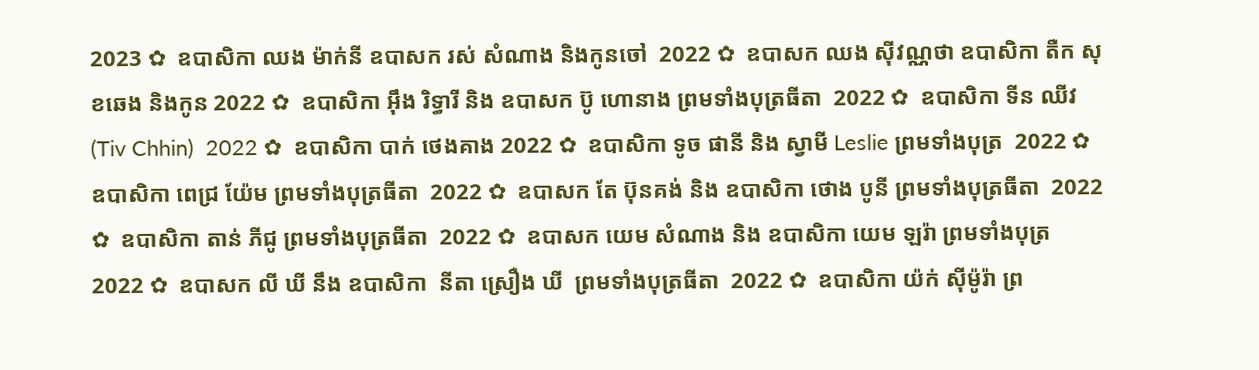2023 ✿  ឧបាសិកា ឈង ម៉ាក់នី ឧបាសក រស់ សំណាង និងកូនចៅ  2022 ✿  ឧបាសក ឈង សុីវណ្ណថា ឧបាសិកា តឺក សុខឆេង និងកូន 2022 ✿  ឧបាសិកា អុឹង រិទ្ធារី និង ឧបាសក ប៊ូ ហោនាង ព្រមទាំងបុត្រធីតា  2022 ✿  ឧបាសិកា ទីន ឈីវ (Tiv Chhin)  2022 ✿  ឧបាសិកា បាក់ ថេងគាង 2022 ✿  ឧបាសិកា ទូច ផានី និង ស្វាមី Leslie ព្រមទាំងបុត្រ  2022 ✿  ឧបាសិកា ពេជ្រ យ៉ែម ព្រមទាំងបុត្រធីតា  2022 ✿  ឧបាសក តែ ប៊ុនគង់ និង ឧបាសិកា ថោង បូនី ព្រមទាំងបុត្រធីតា  2022 ✿  ឧបាសិកា តាន់ ភីជូ ព្រមទាំងបុត្រធីតា  2022 ✿  ឧបាសក យេម សំណាង និង ឧបាសិកា យេម ឡរ៉ា ព្រមទាំងបុត្រ  2022 ✿  ឧបាសក លី ឃី នឹង ឧបាសិកា  នីតា ស្រឿង ឃី  ព្រមទាំងបុត្រធីតា  2022 ✿  ឧបាសិកា យ៉ក់ សុីម៉ូរ៉ា ព្រ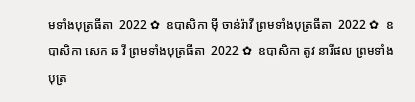មទាំងបុត្រធីតា  2022 ✿  ឧបាសិកា មុី ចាន់រ៉ាវី ព្រមទាំងបុត្រធីតា  2022 ✿  ឧបាសិកា សេក ឆ វី ព្រមទាំងបុត្រធីតា  2022 ✿  ឧបាសិកា តូវ នារីផល ព្រមទាំងបុត្រ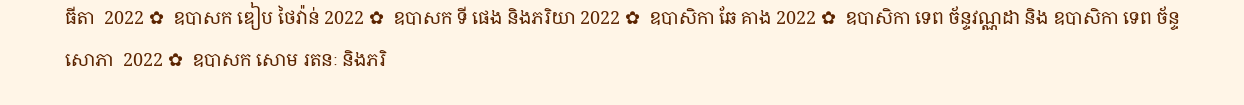ធីតា  2022 ✿  ឧបាសក ឌៀប ថៃវ៉ាន់ 2022 ✿  ឧបាសក ទី ផេង និងភរិយា 2022 ✿  ឧបាសិកា ឆែ គាង 2022 ✿  ឧបាសិកា ទេព ច័ន្ទវណ្ណដា និង ឧបាសិកា ទេព ច័ន្ទសោភា  2022 ✿  ឧបាសក សោម រតនៈ និងភរិ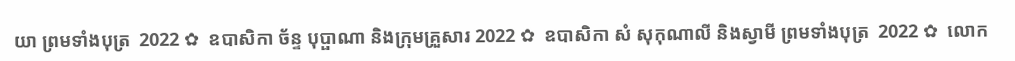យា ព្រមទាំងបុត្រ  2022 ✿  ឧបាសិកា ច័ន្ទ បុប្ផាណា និងក្រុមគ្រួសារ 2022 ✿  ឧបាសិកា សំ សុកុណាលី និងស្វាមី ព្រមទាំងបុត្រ  2022 ✿  លោក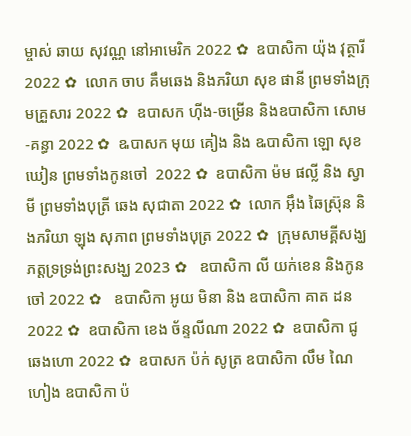ម្ចាស់ ឆាយ សុវណ្ណ នៅអាមេរិក 2022 ✿  ឧបាសិកា យ៉ុង វុត្ថារី 2022 ✿  លោក ចាប គឹមឆេង និងភរិយា សុខ ផានី ព្រមទាំងក្រុមគ្រួសារ 2022 ✿  ឧបាសក ហ៊ីង-ចម្រើន និងឧបាសិកា សោម-គន្ធា 2022 ✿  ឩបាសក មុយ គៀង និង ឩបាសិកា ឡោ សុខឃៀន ព្រមទាំងកូនចៅ  2022 ✿  ឧបាសិកា ម៉ម ផល្លី និង ស្វាមី ព្រមទាំងបុត្រី ឆេង សុជាតា 2022 ✿  លោក អ៊ឹង ឆៃស្រ៊ុន និងភរិយា ឡុង សុភាព ព្រមទាំងបុត្រ 2022 ✿  ក្រុមសាមគ្គីសង្ឃភត្តទ្រទ្រង់ព្រះសង្ឃ 2023 ✿   ឧបាសិកា លី យក់ខេន និងកូនចៅ 2022 ✿   ឧបាសិកា អូយ មិនា និង ឧបាសិកា គាត ដន 2022 ✿  ឧបាសិកា ខេង ច័ន្ទលីណា 2022 ✿  ឧបាសិកា ជូ ឆេងហោ 2022 ✿  ឧបាសក ប៉ក់ សូត្រ ឧបាសិកា លឹម ណៃហៀង ឧបាសិកា ប៉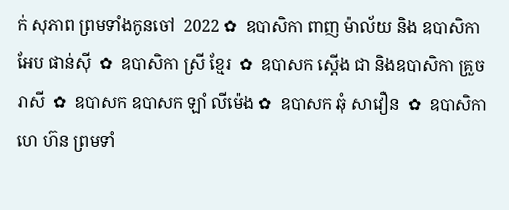ក់ សុភាព ព្រមទាំងកូនចៅ  2022 ✿  ឧបាសិកា ពាញ ម៉ាល័យ និង ឧបាសិកា អែប ផាន់ស៊ី  ✿  ឧបាសិកា ស្រី ខ្មែរ  ✿  ឧបាសក ស្តើង ជា និងឧបាសិកា គ្រួច រាសី  ✿  ឧបាសក ឧបាសក ឡាំ លីម៉េង ✿  ឧបាសក ឆុំ សាវឿន  ✿  ឧបាសិកា ហេ ហ៊ន ព្រមទាំ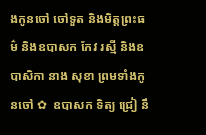ងកូនចៅ ចៅទួត និងមិត្តព្រះធម៌ និងឧបាសក កែវ រស្មី និងឧបាសិកា នាង សុខា ព្រមទាំងកូនចៅ ✿  ឧបាសក ទិត្យ ជ្រៀ នឹ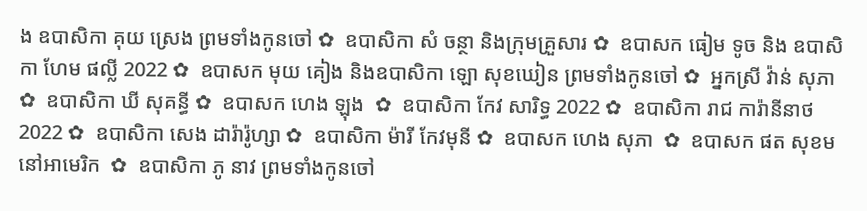ង ឧបាសិកា គុយ ស្រេង ព្រមទាំងកូនចៅ ✿  ឧបាសិកា សំ ចន្ថា និងក្រុមគ្រួសារ ✿  ឧបាសក ធៀម ទូច និង ឧបាសិកា ហែម ផល្លី 2022 ✿  ឧបាសក មុយ គៀង និងឧបាសិកា ឡោ សុខឃៀន ព្រមទាំងកូនចៅ ✿  អ្នកស្រី វ៉ាន់ សុភា ✿  ឧបាសិកា ឃី សុគន្ធី ✿  ឧបាសក ហេង ឡុង  ✿  ឧបាសិកា កែវ សារិទ្ធ 2022 ✿  ឧបាសិកា រាជ ការ៉ានីនាថ 2022 ✿  ឧបាសិកា សេង ដារ៉ារ៉ូហ្សា ✿  ឧបាសិកា ម៉ារី កែវមុនី ✿  ឧបាសក ហេង សុភា  ✿  ឧបាសក ផត សុខម នៅអាមេរិក  ✿  ឧបាសិកា ភូ នាវ ព្រមទាំងកូនចៅ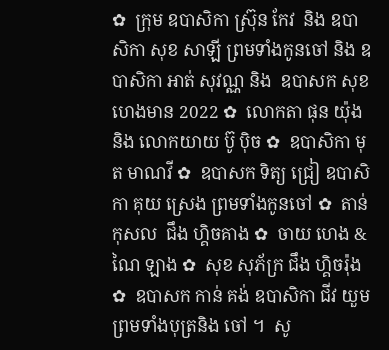✿  ក្រុម ឧបាសិកា ស្រ៊ុន កែវ  និង ឧបាសិកា សុខ សាឡី ព្រមទាំងកូនចៅ និង ឧបាសិកា អាត់ សុវណ្ណ និង  ឧបាសក សុខ ហេងមាន 2022 ✿  លោកតា ផុន យ៉ុង និង លោកយាយ ប៊ូ ប៉ិច ✿  ឧបាសិកា មុត មាណវី ✿  ឧបាសក ទិត្យ ជ្រៀ ឧបាសិកា គុយ ស្រេង ព្រមទាំងកូនចៅ ✿  តាន់ កុសល  ជឹង ហ្គិចគាង ✿  ចាយ ហេង & ណៃ ឡាង ✿  សុខ សុភ័ក្រ ជឹង ហ្គិចរ៉ុង ✿  ឧបាសក កាន់ គង់ ឧបាសិកា ជីវ យួម ព្រមទាំងបុត្រនិង ចៅ ។  សូ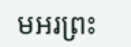មអរព្រះ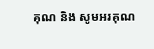គុណ និង សូមអរគុណ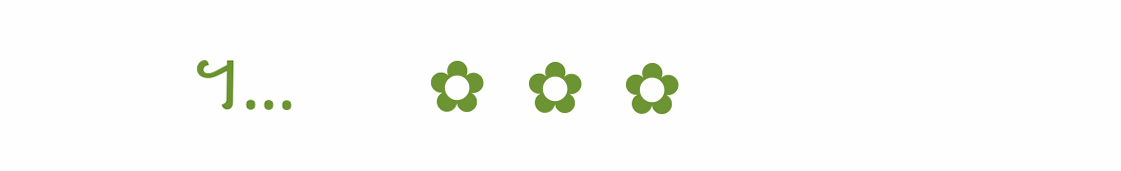។...       ✿  ✿  ✿